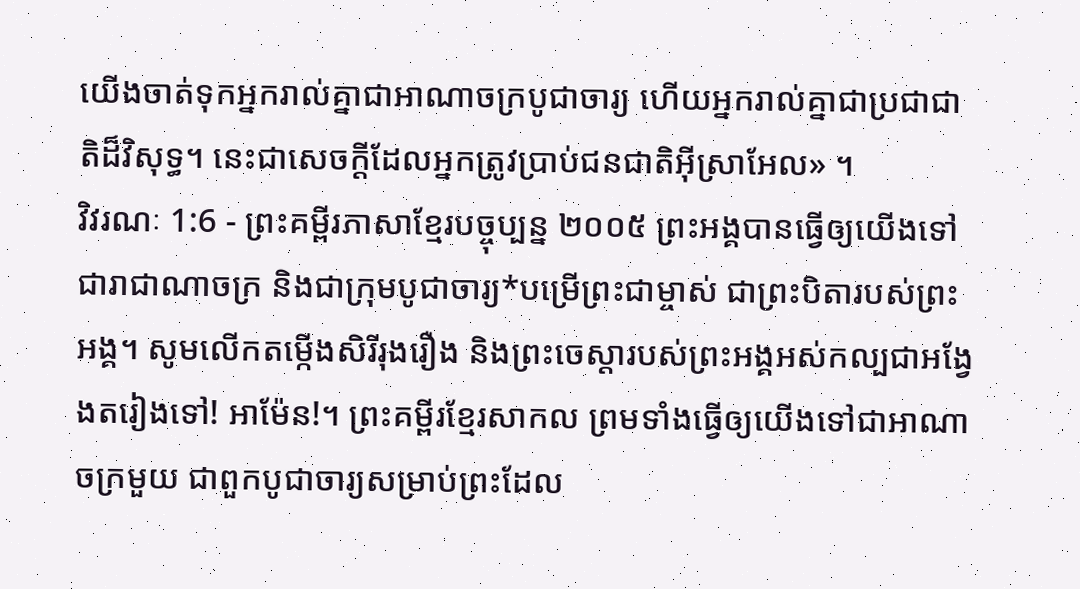យើងចាត់ទុកអ្នករាល់គ្នាជាអាណាចក្របូជាចារ្យ ហើយអ្នករាល់គ្នាជាប្រជាជាតិដ៏វិសុទ្ធ។ នេះជាសេចក្ដីដែលអ្នកត្រូវប្រាប់ជនជាតិអ៊ីស្រាអែល» ។
វិវរណៈ 1:6 - ព្រះគម្ពីរភាសាខ្មែរបច្ចុប្បន្ន ២០០៥ ព្រះអង្គបានធ្វើឲ្យយើងទៅជារាជាណាចក្រ និងជាក្រុមបូជាចារ្យ*បម្រើព្រះជាម្ចាស់ ជាព្រះបិតារបស់ព្រះអង្គ។ សូមលើកតម្កើងសិរីរុងរឿង និងព្រះចេស្ដារបស់ព្រះអង្គអស់កល្បជាអង្វែងតរៀងទៅ! អាម៉ែន!។ ព្រះគម្ពីរខ្មែរសាកល ព្រមទាំងធ្វើឲ្យយើងទៅជាអាណាចក្រមួយ ជាពួកបូជាចារ្យសម្រាប់ព្រះដែល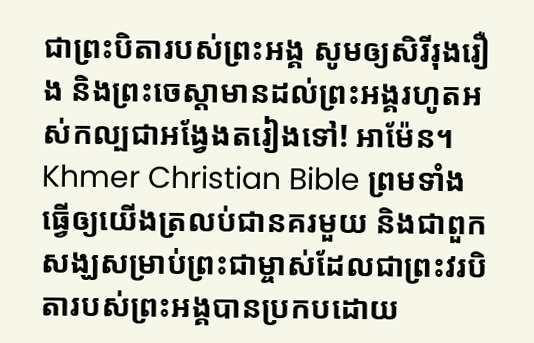ជាព្រះបិតារបស់ព្រះអង្គ សូមឲ្យសិរីរុងរឿង និងព្រះចេស្ដាមានដល់ព្រះអង្គរហូតអស់កល្បជាអង្វែងតរៀងទៅ! អាម៉ែន។ Khmer Christian Bible ព្រមទាំងធ្វើឲ្យយើងត្រលប់ជានគរមួយ និងជាពួកសង្ឃសម្រាប់ព្រះជាម្ចាស់ដែលជាព្រះវរបិតារបស់ព្រះអង្គបានប្រកបដោយ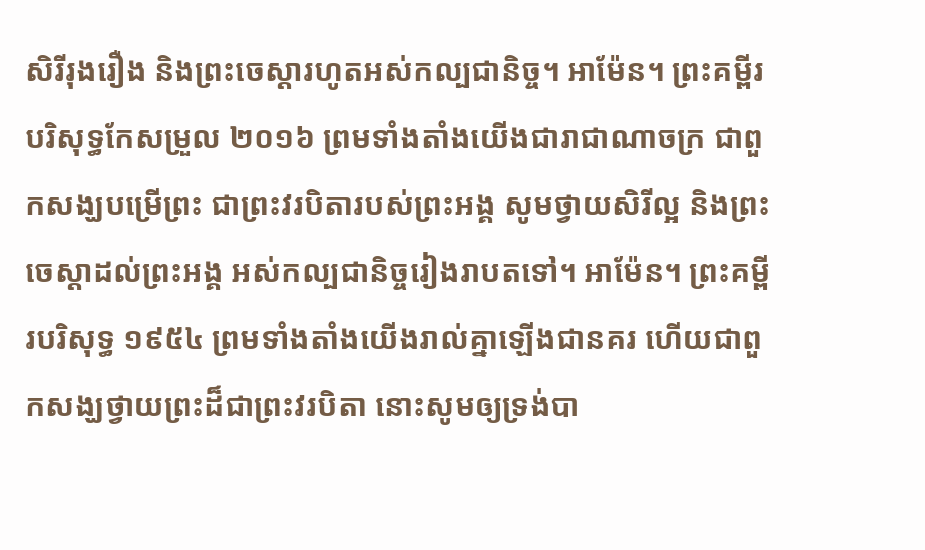សិរីរុងរឿង និងព្រះចេស្ដារហូតអស់កល្បជានិច្ច។ អាម៉ែន។ ព្រះគម្ពីរបរិសុទ្ធកែសម្រួល ២០១៦ ព្រមទាំងតាំងយើងជារាជាណាចក្រ ជាពួកសង្ឃបម្រើព្រះ ជាព្រះវរបិតារបស់ព្រះអង្គ សូមថ្វាយសិរីល្អ និងព្រះចេស្តាដល់ព្រះអង្គ អស់កល្បជានិច្ចរៀងរាបតទៅ។ អាម៉ែន។ ព្រះគម្ពីរបរិសុទ្ធ ១៩៥៤ ព្រមទាំងតាំងយើងរាល់គ្នាឡើងជានគរ ហើយជាពួកសង្ឃថ្វាយព្រះដ៏ជាព្រះវរបិតា នោះសូមឲ្យទ្រង់បា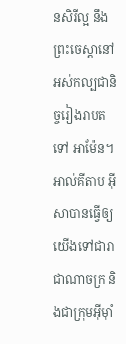នសិរីល្អ នឹងព្រះចេស្តានៅអស់កល្បជានិច្ចរៀងរាបតទៅ អាម៉ែន។ អាល់គីតាប អ៊ីសាបានធ្វើឲ្យយើងទៅជារាជាណាចក្រ និងជាក្រុមអ៊ីមុាំ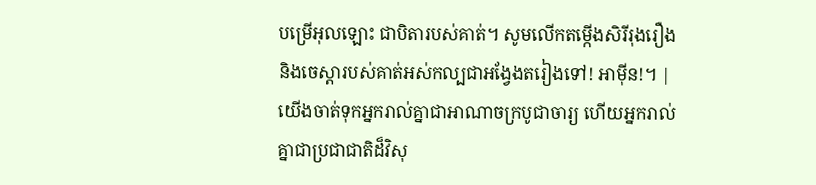បម្រើអុលឡោះ ជាបិតារបស់គាត់។ សូមលើកតម្កើងសិរីរុងរឿង និងចេស្ដារបស់គាត់អស់កល្បជាអង្វែងតរៀងទៅ! អាម៉ីន!។ |
យើងចាត់ទុកអ្នករាល់គ្នាជាអាណាចក្របូជាចារ្យ ហើយអ្នករាល់គ្នាជាប្រជាជាតិដ៏វិសុ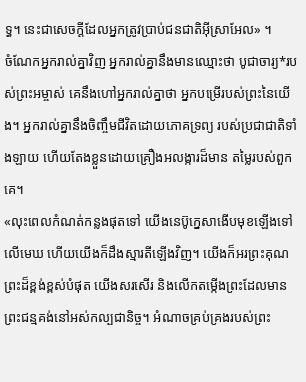ទ្ធ។ នេះជាសេចក្ដីដែលអ្នកត្រូវប្រាប់ជនជាតិអ៊ីស្រាអែល» ។
ចំណែកអ្នករាល់គ្នាវិញ អ្នករាល់គ្នានឹងមានឈ្មោះថា បូជាចារ្យ*របស់ព្រះអម្ចាស់ គេនឹងហៅអ្នករាល់គ្នាថា អ្នកបម្រើរបស់ព្រះនៃយើង។ អ្នករាល់គ្នានឹងចិញ្ចឹមជីវិតដោយភោគទ្រព្យ របស់ប្រជាជាតិទាំងឡាយ ហើយតែងខ្លួនដោយគ្រឿងអលង្ការដ៏មាន តម្លៃរបស់ពួកគេ។
«លុះពេលកំណត់កន្លងផុតទៅ យើងនេប៊ូក្នេសាងើបមុខឡើងទៅលើមេឃ ហើយយើងក៏ដឹងស្មារតីឡើងវិញ។ យើងក៏អរព្រះគុណព្រះដ៏ខ្ពង់ខ្ពស់បំផុត យើងសរសើរ និងលើកតម្កើងព្រះដែលមានព្រះជន្មគង់នៅអស់កល្បជានិច្ច។ អំណាចគ្រប់គ្រងរបស់ព្រះ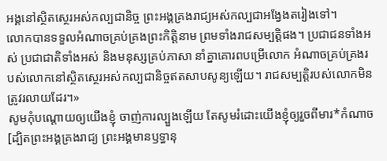អង្គនៅស្ថិតស្ថេរអស់កល្បជានិច្ច ព្រះអង្គគ្រងរាជ្យអស់កល្បជាអង្វែងតរៀងទៅ។
លោកបានទទួលអំណាចគ្រប់គ្រងព្រះកិត្តិនាម ព្រមទាំងរាជសម្បត្តិផង។ ប្រជាជនទាំងអស់ ប្រជាជាតិទាំងអស់ និងមនុស្សគ្រប់ភាសា នាំគ្នាគោរពបម្រើលោក អំណាចគ្រប់គ្រងរបស់លោកនៅស្ថិតស្ថេរអស់កល្បជានិច្ចឥតសាបសូន្យឡើយ។ រាជសម្បត្តិរបស់លោកមិនត្រូវរលាយដែរ។»
សូមកុំបណ្ដោយឲ្យយើងខ្ញុំ ចាញ់ការល្បួងឡើយ តែសូមរំដោះយើងខ្ញុំឲ្យរួចពីមារ*កំណាច [ដ្បិតព្រះអង្គគ្រងរាជ្យ ព្រះអង្គមានឫទ្ធានុ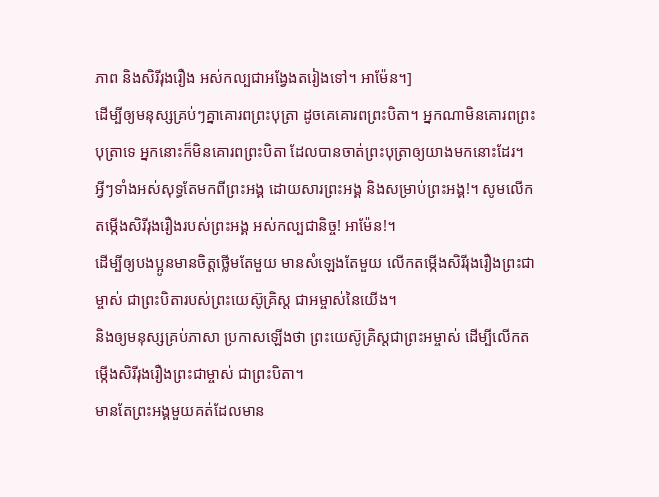ភាព និងសិរីរុងរឿង អស់កល្បជាអង្វែងតរៀងទៅ។ អាម៉ែន។]
ដើម្បីឲ្យមនុស្សគ្រប់ៗគ្នាគោរពព្រះបុត្រា ដូចគេគោរពព្រះបិតា។ អ្នកណាមិនគោរពព្រះបុត្រាទេ អ្នកនោះក៏មិនគោរពព្រះបិតា ដែលបានចាត់ព្រះបុត្រាឲ្យយាងមកនោះដែរ។
អ្វីៗទាំងអស់សុទ្ធតែមកពីព្រះអង្គ ដោយសារព្រះអង្គ និងសម្រាប់ព្រះអង្គ!។ សូមលើកតម្កើងសិរីរុងរឿងរបស់ព្រះអង្គ អស់កល្បជានិច្ច! អាម៉ែន!។
ដើម្បីឲ្យបងប្អូនមានចិត្តថ្លើមតែមួយ មានសំឡេងតែមួយ លើកតម្កើងសិរីរុងរឿងព្រះជាម្ចាស់ ជាព្រះបិតារបស់ព្រះយេស៊ូគ្រិស្ត ជាអម្ចាស់នៃយើង។
និងឲ្យមនុស្សគ្រប់ភាសា ប្រកាសឡើងថា ព្រះយេស៊ូគ្រិស្តជាព្រះអម្ចាស់ ដើម្បីលើកតម្កើងសិរីរុងរឿងព្រះជាម្ចាស់ ជាព្រះបិតា។
មានតែព្រះអង្គមួយគត់ដែលមាន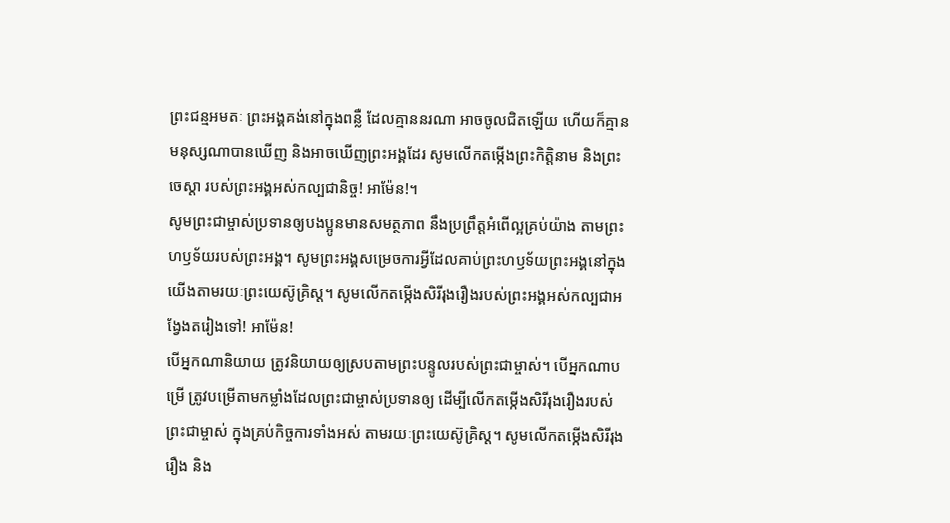ព្រះជន្មអមតៈ ព្រះអង្គគង់នៅក្នុងពន្លឺ ដែលគ្មាននរណា អាចចូលជិតឡើយ ហើយក៏គ្មានមនុស្សណាបានឃើញ និងអាចឃើញព្រះអង្គដែរ សូមលើកតម្កើងព្រះកិត្តិនាម និងព្រះចេស្ដា របស់ព្រះអង្គអស់កល្បជានិច្ច! អាម៉ែន!។
សូមព្រះជាម្ចាស់ប្រទានឲ្យបងប្អូនមានសមត្ថភាព នឹងប្រព្រឹត្តអំពើល្អគ្រប់យ៉ាង តាមព្រះហឫទ័យរបស់ព្រះអង្គ។ សូមព្រះអង្គសម្រេចការអ្វីដែលគាប់ព្រះហឫទ័យព្រះអង្គនៅក្នុងយើងតាមរយៈព្រះយេស៊ូគ្រិស្ត។ សូមលើកតម្កើងសិរីរុងរឿងរបស់ព្រះអង្គអស់កល្បជាអង្វែងតរៀងទៅ! អាម៉ែន!
បើអ្នកណានិយាយ ត្រូវនិយាយឲ្យស្របតាមព្រះបន្ទូលរបស់ព្រះជាម្ចាស់។ បើអ្នកណាបម្រើ ត្រូវបម្រើតាមកម្លាំងដែលព្រះជាម្ចាស់ប្រទានឲ្យ ដើម្បីលើកតម្កើងសិរីរុងរឿងរបស់ព្រះជាម្ចាស់ ក្នុងគ្រប់កិច្ចការទាំងអស់ តាមរយៈព្រះយេស៊ូគ្រិស្ត។ សូមលើកតម្កើងសិរីរុងរឿង និង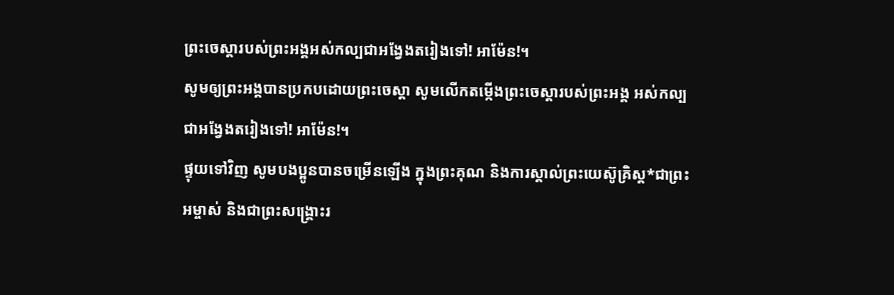ព្រះចេស្ដារបស់ព្រះអង្គអស់កល្បជាអង្វែងតរៀងទៅ! អាម៉ែន!។
សូមឲ្យព្រះអង្គបានប្រកបដោយព្រះចេស្ដា សូមលើកតម្កើងព្រះចេស្ដារបស់ព្រះអង្គ អស់កល្បជាអង្វែងតរៀងទៅ! អាម៉ែន!។
ផ្ទុយទៅវិញ សូមបងប្អូនបានចម្រើនឡើង ក្នុងព្រះគុណ និងការស្គាល់ព្រះយេស៊ូគ្រិស្ត*ជាព្រះអម្ចាស់ និងជាព្រះសង្គ្រោះរ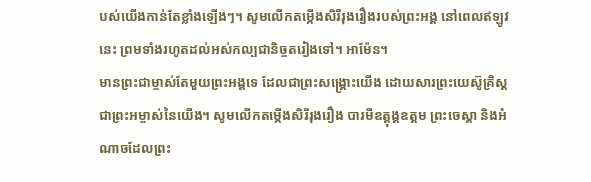បស់យើងកាន់តែខ្លាំងឡើងៗ។ សូមលើកតម្កើងសិរីរុងរឿងរបស់ព្រះអង្គ នៅពេលឥឡូវនេះ ព្រមទាំងរហូតដល់អស់កល្បជានិច្ចតរៀងទៅ។ អាម៉ែន។
មានព្រះជាម្ចាស់តែមួយព្រះអង្គទេ ដែលជាព្រះសង្គ្រោះយើង ដោយសារព្រះយេស៊ូគ្រិស្តជាព្រះអម្ចាស់នៃយើង។ សូមលើកតម្កើងសិរីរុងរឿង បារមីឧត្តុង្គឧត្ដម ព្រះចេស្ដា និងអំណាចដែលព្រះ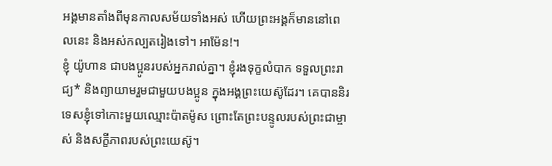អង្គមានតាំងពីមុនកាលសម័យទាំងអស់ ហើយព្រះអង្គក៏មាននៅពេលនេះ និងអស់កល្បតរៀងទៅ។ អាម៉ែន!។
ខ្ញុំ យ៉ូហាន ជាបងប្អូនរបស់អ្នករាល់គ្នា។ ខ្ញុំរងទុក្ខលំបាក ទទួលព្រះរាជ្យ* និងព្យាយាមរួមជាមួយបងប្អូន ក្នុងអង្គព្រះយេស៊ូដែរ។ គេបាននិរទេសខ្ញុំទៅកោះមួយឈ្មោះប៉ាតម៉ូស ព្រោះតែព្រះបន្ទូលរបស់ព្រះជាម្ចាស់ និងសក្ខីភាពរបស់ព្រះយេស៊ូ។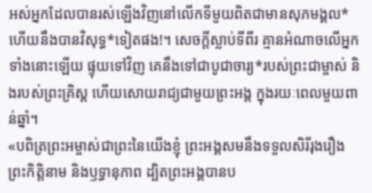អស់អ្នកដែលបានរស់ឡើងវិញនៅលើកទីមួយពិតជាមានសុភមង្គល* ហើយនឹងបានវិសុទ្ធ*ទៀតផង!។ សេចក្ដីស្លាប់ទីពីរ គ្មានអំណាចលើអ្នកទាំងនោះឡើយ ផ្ទុយទៅវិញ គេនឹងទៅជាបូជាចារ្យ*របស់ព្រះជាម្ចាស់ និងរបស់ព្រះគ្រិស្ត ហើយសោយរាជ្យជាមួយព្រះអង្គ ក្នុងរយៈពេលមួយពាន់ឆ្នាំ។
«បពិត្រព្រះអម្ចាស់ជាព្រះនៃយើងខ្ញុំ ព្រះអង្គសមនឹងទទួលសិរីរុងរឿង ព្រះកិត្តិនាម និងឫទ្ធានុភាព ដ្បិតព្រះអង្គបានប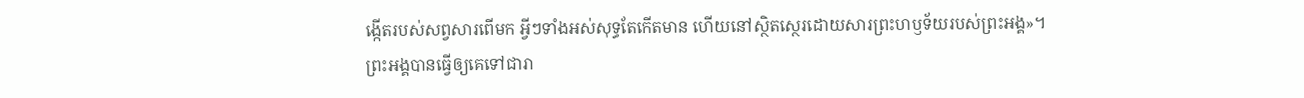ង្កើតរបស់សព្វសារពើមក អ្វីៗទាំងអស់សុទ្ធតែកើតមាន ហើយនៅស្ថិតស្ថេរដោយសារព្រះហឫទ័យរបស់ព្រះអង្គ»។
ព្រះអង្គបានធ្វើឲ្យគេទៅជារា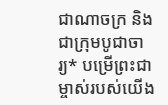ជាណាចក្រ និងជាក្រុមបូជាចារ្យ* បម្រើព្រះជាម្ចាស់របស់យើង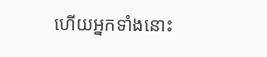ហើយអ្នកទាំងនោះ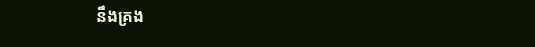នឹងគ្រង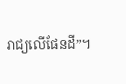រាជ្យលើផែនដី”។